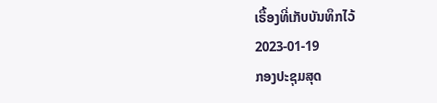ເຣື້ອງທີ່ເກັບບັນທຶກໄວ້
2023-01-19
ກອງປະຊຸມສຸດ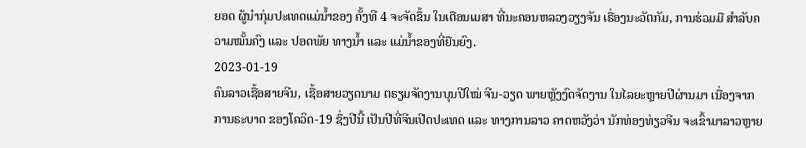ຍອດ ຜູ້ນຳກຸ່ມປະເທດແມ່ນໍ້າຂອງ ຄັ້ງທີ 4 ຈະຈັດຂຶ້ນ ໃນເດືອນເມສາ ທີ່ນະຄອນຫລວງວຽງຈັນ ເຣື່ອງນະວັຕກັມ, ການຮ່ວມມື ສຳລັບຄວາມໝັ້ນຄົງ ແລະ ປອດພັຍ ທາງນໍ້າ ແລະ ແມ່ນໍ້າຂອງທີ່ຍືນຍົງ.
2023-01-19
ຄົນລາວເຊື້ອສາຍຈີນ, ເຊື້ອສາຍວຽດນາມ ຕຣຽມຈັດງານບຸນປີໃໝ່ ຈີນ-ວຽດ ພາຍຫຼັງງົດຈັດງານ ໃນໄລຍະຫຼາຍປີຜ່ານມາ ເນື່ອງຈາກ ການຣະບາດ ຂອງໂຄວິດ-19 ຊຶ່ງປີນີ້ ເປັນປີທີ່ຈີນເປີດປະເທດ ແລະ ທາງການລາວ ຄາດຫວັງວ່າ ນັກທ່ອງທ່ຽວຈີນ ຈະເຂົ້າມາລາວຫຼາຍ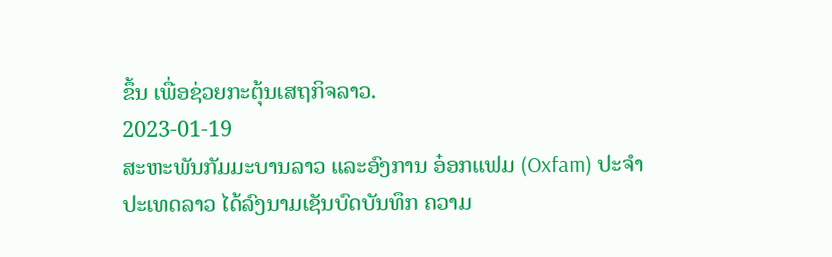ຂຶ້ນ ເພື່ອຊ່ວຍກະຕຸ້ນເສຖກິຈລາວ.
2023-01-19
ສະຫະພັນກັມມະບານລາວ ແລະອົງການ ອ໋ອກແຟມ (Oxfam) ປະຈໍາປະເທດລາວ ໄດ້ລົງນາມເຊັນບົດບັນທຶກ ຄວາມ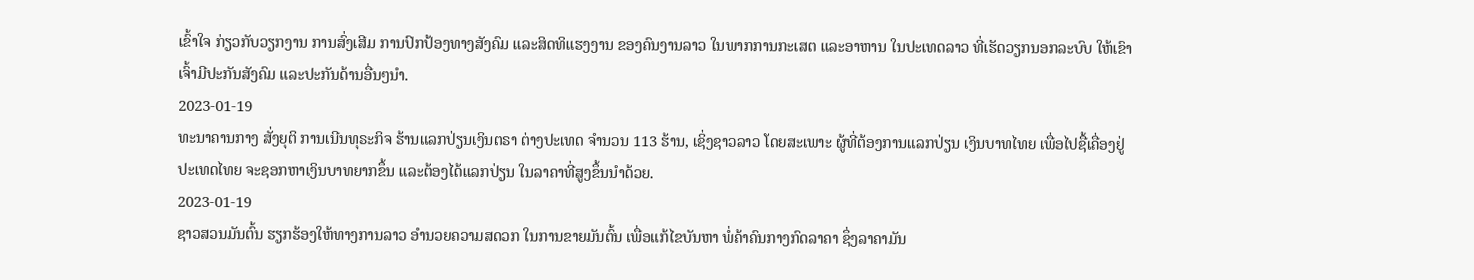ເຂົ້າໃຈ ກ່ຽວກັບວຽກງານ ການສົ່ງເສີມ ການປົກປ້ອງທາງສັງຄົມ ແລະສິດທິແຮງງານ ຂອງຄົນງານລາວ ໃນພາກການກະເສຕ ແລະອາຫານ ໃນປະເທດລາວ ທີ່ເຮັດວຽກນອກລະບົບ ໃຫ້ເຂົາເຈົ້າມີປະກັນສັງຄົມ ແລະປະກັນດ້ານອື່ນໆນໍາ.
2023-01-19
ທະນາຄານກາງ ສັ່ງຍຸຕິ ການເນີນທຸຣະກິຈ ຮ້ານແລກປ່ຽນເງິນຕຣາ ຕ່າງປະເທດ ຈໍານວນ 113 ຮ້ານ, ເຊິ່ງຊາວລາວ ໂດຍສະເພາະ ຜູ້ທີ່ຕ້ອງການແລກປ່ຽນ ເງິນບາທໄທຍ ເພື່ອໄປຊື້ເຄື່ອງຢູ່ປະເທດໄທຍ ຈະຊອກຫາເງິນບາທຍາກຂຶ້ນ ແລະຕ້ອງໄດ້ແລກປ່ຽນ ໃນລາຄາທີ່ສູງຂຶ້ນນໍາດ້ວຍ.
2023-01-19
ຊາວສວນມັນຕົ້ນ ຮຽກຮ້ອງໃຫ້ທາງການລາວ ອຳນວຍຄວາມສດວກ ໃນການຂາຍມັນຕົ້ນ ເພື່ອແກ້ໄຂບັນຫາ ພໍ່ຄ້າຄົນກາງກົດລາຄາ ຊຶ່ງລາຄາມັນ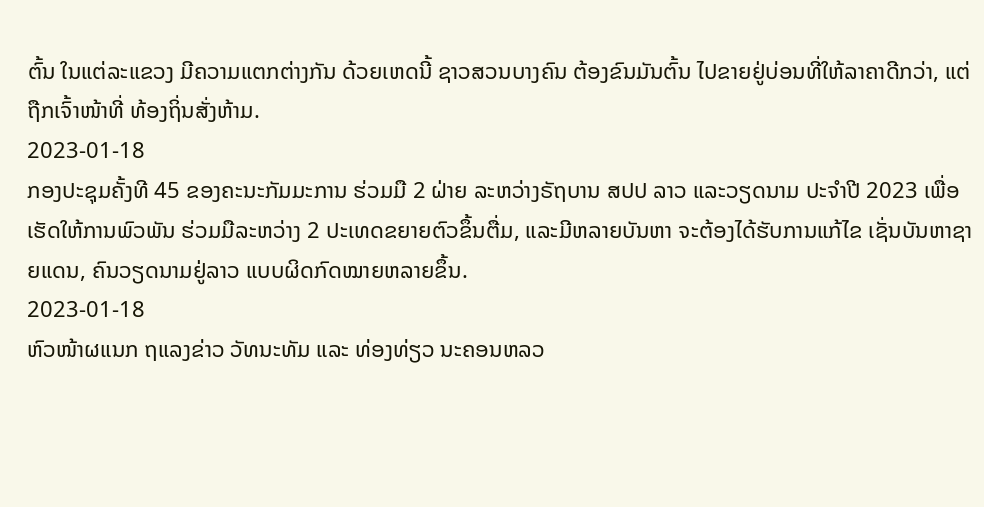ຕົ້ນ ໃນແຕ່ລະແຂວງ ມີຄວາມແຕກຕ່າງກັນ ດ້ວຍເຫດນີ້ ຊາວສວນບາງຄົນ ຕ້ອງຂົນມັນຕົ້ນ ໄປຂາຍຢູ່ບ່ອນທີ່ໃຫ້ລາຄາດີກວ່າ, ແຕ່ຖືກເຈົ້າໜ້າທີ່ ທ້ອງຖິ່ນສັ່ງຫ້າມ.
2023-01-18
ກອງປະຊຸມຄັ້ງທີ 45 ຂອງຄະນະກັມມະການ ຮ່ວມມື 2 ຝ່າຍ ລະຫວ່າງຣັຖບານ ສປປ ລາວ ແລະວຽດນາມ ປະຈໍາປີ 2023 ເພື່ອເຮັດໃຫ້ການພົວພັນ ຮ່ວມມືລະຫວ່າງ 2 ປະເທດຂຍາຍຕົວຂຶ້ນຕື່ມ, ແລະມີຫລາຍບັນຫາ ຈະຕ້ອງໄດ້ຮັບການແກ້ໄຂ ເຊັ່ນບັນຫາຊາຍແດນ, ຄົນວຽດນາມຢູ່ລາວ ແບບຜິດກົດໝາຍຫລາຍຂຶ້ນ.
2023-01-18
ຫົວໜ້າຜແນກ ຖແລງຂ່າວ ວັທນະທັມ ແລະ ທ່ອງທ່ຽວ ນະຄອນຫລວ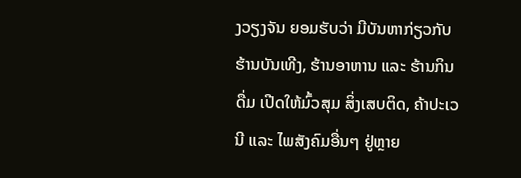ງວຽງຈັນ ຍອມຮັບວ່າ ມີບັນຫາກ່ຽວກັບ ຮ້ານບັນເທີງ, ຮ້ານອາຫານ ແລະ ຮ້ານກິນດື່ມ ເປີດໃຫ້ມົ້ວສຸມ ສິ່ງເສບຕິດ, ຄ້າປະເວນີ ແລະ ໄພສັງຄົມອື່ນໆ ຢູ່ຫຼາຍ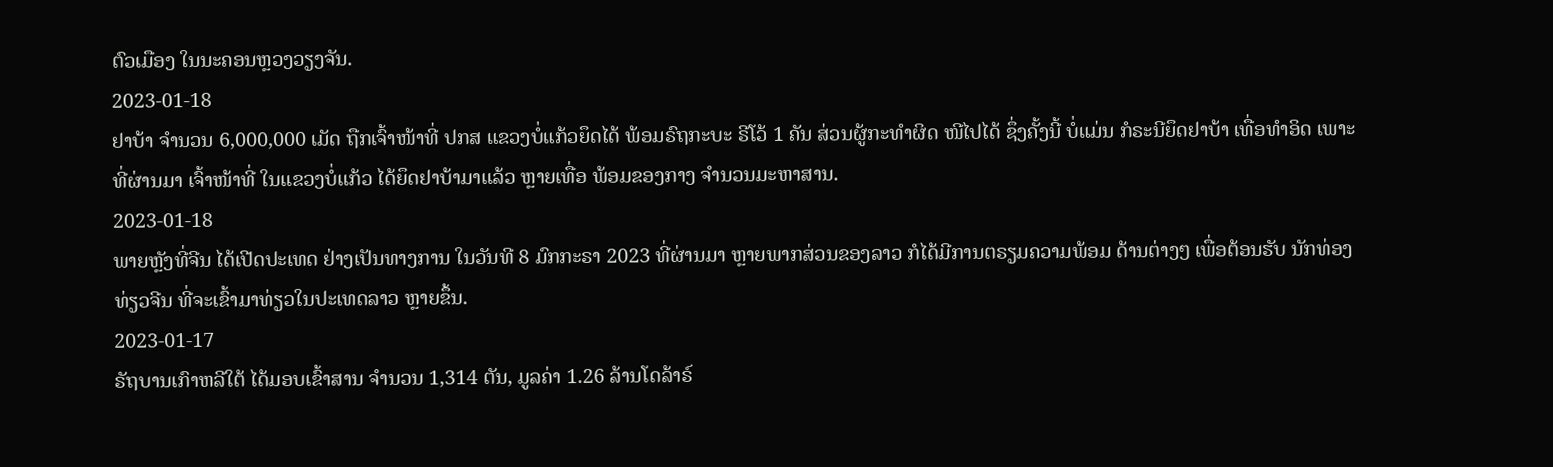ຕົວເມືອງ ໃນນະຄອນຫຼວງວຽງຈັນ.
2023-01-18
ຢາບ້າ ຈຳນວນ 6,000,000 ເມັດ ຖືກເຈົ້າໜ້າທີ່ ປກສ ແຂວງບໍ່ແກ້ວຍຶດໄດ້ ພ້ອມຣົຖກະບະ ຣີໂວ້ 1 ຄັນ ສ່ວນຜູ້ກະທໍາຜິດ ໜີໄປໄດ້ ຊຶ່ງຄັ້ງນີ້ ບໍ່ແມ່ນ ກໍຣະນີຍຶດຢາບ້າ ເທື່ອທຳອິດ ເພາະທີ່ຜ່ານມາ ເຈົ້າໜ້າທີ່ ໃນແຂວງບໍ່ແກ້ວ ໄດ້ຍຶດຢາບ້າມາແລ້ວ ຫຼາຍເທື່ອ ພ້ອມຂອງກາງ ຈຳນວນມະຫາສານ.
2023-01-18
ພາຍຫຼັງທີ່ຈີນ ໄດ້ເປີດປະເທດ ຢ່າງເປັນທາງການ ໃນວັນທີ 8 ມົກກະຣາ 2023 ທີ່ຜ່ານມາ ຫຼາຍພາກສ່ວນຂອງລາວ ກໍໄດ້ມີການຕຣຽມຄວາມພ້ອມ ດ້ານຕ່າງໆ ເພື່ອຕ້ອນຮັບ ນັກທ່ອງທ່ຽວຈີນ ທີ່ຈະເຂົ້າມາທ່ຽວໃນປະເທດລາວ ຫຼາຍຂຶ້ນ.
2023-01-17
ຣັຖບານເກົາຫລີໃຕ້ ໄດ້ມອບເຂົ້າສານ ຈໍານວນ 1,314 ຕັນ, ມູລຄ່າ 1.26 ລ້ານໂດລ້າຣ໌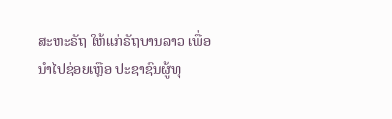ສະຫະຣັຖ ໃຫ້ແກ່ຣັຖບານລາວ ເພື່ອນໍາໄປຊ່ອຍເຫຼືອ ປະຊາຊົນຜູ້ທຸ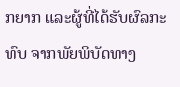ກຍາກ ແລະຜູ້ທີ່ໄດ້ຮັບຜົລກະທົບ ຈາກພັຍພິບັດທາງ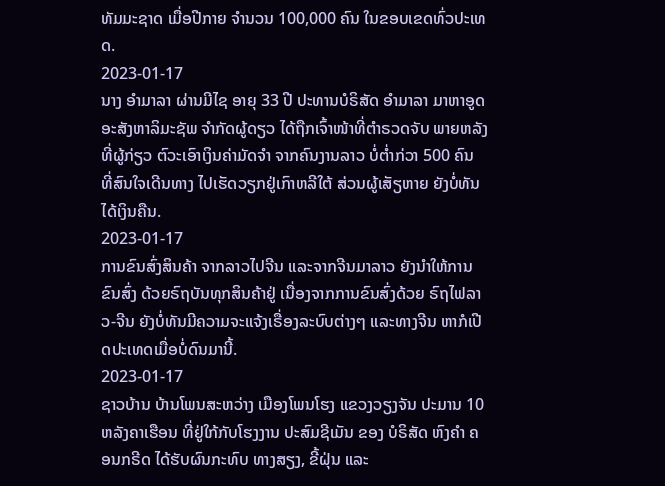ທັມມະຊາດ ເມື່ອປີກາຍ ຈໍານວນ 100,000 ຄົນ ໃນຂອບເຂດທົ່ວປະເທດ.
2023-01-17
ນາງ ອຳມາລາ ຜ່ານມີໄຊ ອາຍຸ 33 ປີ ປະທານບໍຣິສັດ ອຳມາລາ ມາຫາອູດ ອະສັງຫາລິມະຊັພ ຈຳກັດຜູ້ດຽວ ໄດ້ຖືກເຈົ້າໜ້າທີ່ຕຳຣວດຈັບ ພາຍຫລັງທີ່ຜູ້ກ່ຽວ ຕົວະເອົາເງິນຄ່າມັດຈຳ ຈາກຄົນງານລາວ ບໍ່ຕໍ່າກ່ວາ 500 ຄົນ ທີ່ສົນໃຈເດີນທາງ ໄປເຮັດວຽກຢູ່ເກົາຫລີໃຕ້ ສ່ວນຜູ້ເສັຽຫາຍ ຍັງບໍ່ທັນໄດ້ເງິນຄືນ.
2023-01-17
ການຂົນສົ່ງສິນຄ້າ ຈາກລາວໄປຈີນ ແລະຈາກຈີນມາລາວ ຍັງນໍາໃຫ້ການຂົນສົ່ງ ດ້ວຍຣົຖບັນທຸກສິນຄ້າຢູ່ ເນື່ອງຈາກການຂົນສົ່ງດ້ວຍ ຣົຖໄຟລາວ-ຈີນ ຍັງບໍ່ທັນມີຄວາມຈະແຈ້ງເຣື່ອງລະບົບຕ່າງໆ ແລະທາງຈີນ ຫາກໍເປີດປະເທດເມື່ອບໍ່ດົນມານີ້.
2023-01-17
ຊາວບ້ານ ບ້ານໂພນສະຫວ່າງ ເມືອງໂພນໂຮງ ແຂວງວຽງຈັນ ປະມານ 10 ຫລັງຄາເຮືອນ ທີ່ຢູ່ໃກ້ກັບໂຮງງານ ປະສົມຊີເມັນ ຂອງ ບໍຣິສັດ ຫົງຄຳ ຄອນກຣີດ ໄດ້ຮັບຜົນກະທົບ ທາງສຽງ, ຂີ້ຝຸ່ນ ແລະ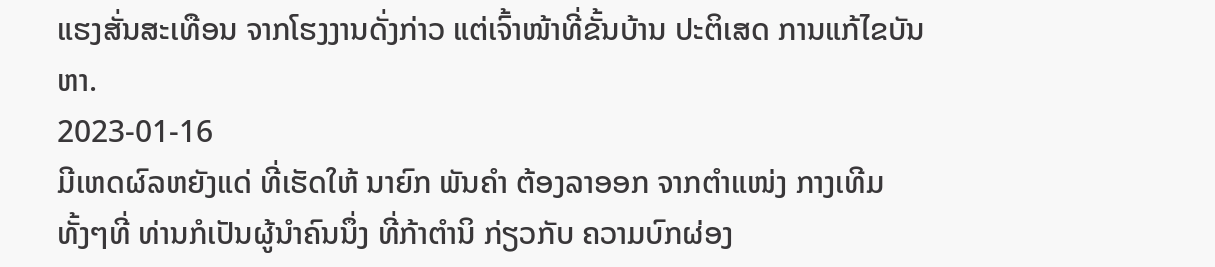ແຮງສັ່ນສະເທືອນ ຈາກໂຮງງານດັ່ງກ່າວ ແຕ່ເຈົ້າໜ້າທີ່ຂັ້ນບ້ານ ປະຕິເສດ ການແກ້ໄຂບັນຫາ.
2023-01-16
ມີເຫດຜົລຫຍັງແດ່ ທີ່ເຮັດໃຫ້ ນາຍົກ ພັນຄຳ ຕ້ອງລາອອກ ຈາກຕຳແໜ່ງ ກາງເທີມ ທັ້ງໆທີ່ ທ່ານກໍເປັນຜູ້ນຳຄົນນຶ່ງ ທີ່ກ້າຕຳນິ ກ່ຽວກັບ ຄວາມບົກຜ່ອງ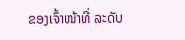ຂອງເຈົ້າໜ້າທີ່ ລະດັບ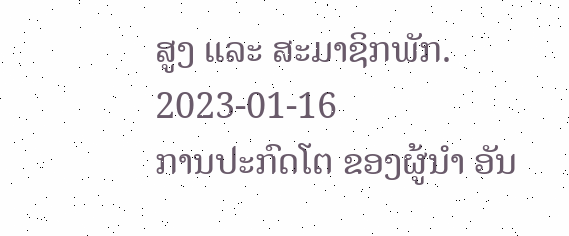ສູງ ແລະ ສະມາຊິກພັກ.
2023-01-16
ການປະກົດໂຕ ຂອງຜູ້ນໍາ ອັນ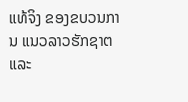ແທ້ຈິງ ຂອງຂບວນການ ແນວລາວຮັກຊາຕ ແລະ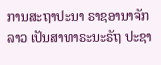ການສະຖາປະນາ ຣາຊອານາຈັກລາວ ເປັນສາທາຣະນະຣັຖ ປະຊາ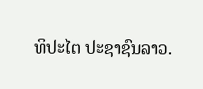ທິປະໄຕ ປະຊາຊົນລາວ.